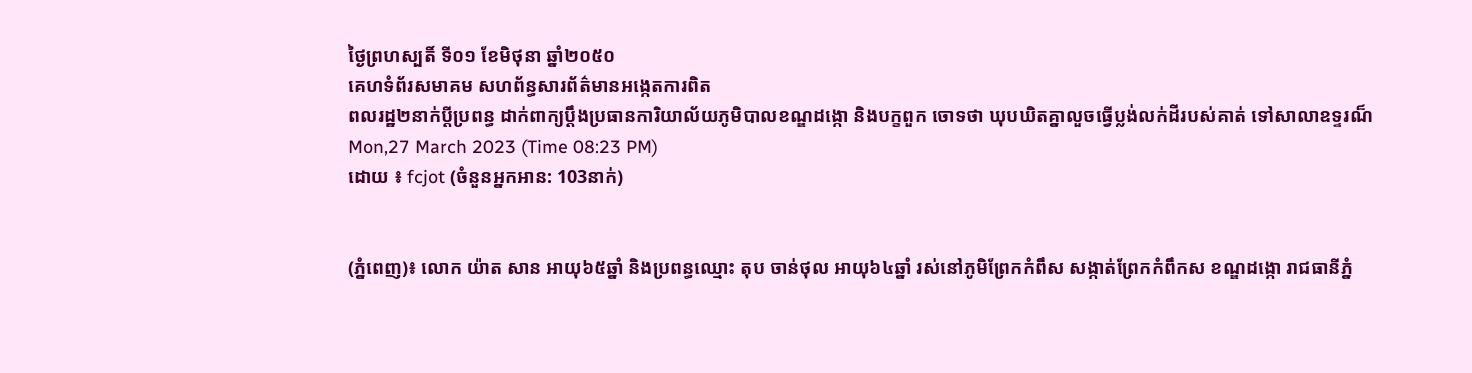ថ្ងៃព្រហស្បតិ៍ ទី០១ ខែមិថុនា ឆ្នាំ២០៥០
គេហទំព័រសមាគម សហព័ន្ធសារព័ត៌មានអង្កេតការពិត
ពលរដ្ឋ២នាក់ប្តីប្រពន្ធ ដាក់ពាក្យប្តឹងប្រធានការិយាល័យភូមិបាលខណ្ឌដង្កោ និងបក្ខពួក ចោទថា ឃុបឃិតគ្នាលួចធ្វើប្លង់លក់ដីរបស់គាត់ ទៅសាលាឧទ្ទរណ៏
Mon,27 March 2023 (Time 08:23 PM)
ដោយ ៖ fcjot (ចំនួនអ្នកអាន: 103នាក់)


(ភ្នំពេញ)៖ លោក យ៉ាត សាន អាយុ៦៥ឆ្នាំ និងប្រពន្ធឈ្មោះ តុប ចាន់ថុល អាយុ៦៤ឆ្នាំ រស់នៅភូមិព្រែកកំពឹស សង្កាត់ព្រែកកំពឹកស ខណ្ឌដង្កោ រាជធានីភ្នំ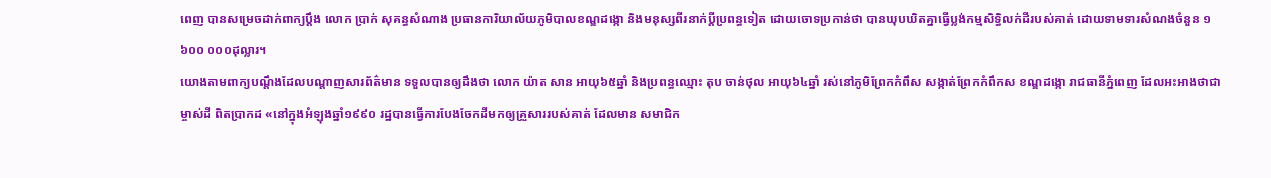ពេញ បានសម្រេចដាក់ពាក្យប្តឹង លោក ប្រាក់ សុគន្ធសំណាង ប្រធានការិយាល័យភូមិបាលខណ្ឌដង្កោ និងមនុស្សពីរនាក់ប្តីប្រពន្ធទៀត ដោយចោទប្រកាន់ថា បានឃុបឃិតគ្នាធ្វើប្លង់កម្មសិទ្ធិលក់ដីរបស់គាត់ ដោយទាមទារសំណងចំនួន ១ ៦០០ ០០០ដុល្លារ។
យោងតាមពាក្យបណ្តឹងដែលបណ្តាញសារព័ត៌មាន ទទួលបានឲ្យដឹងថា លោក យ៉ាត សាន អាយុ៦៥ឆ្នាំ និងប្រពន្ធឈ្មោះ តុប ចាន់ថុល អាយុ៦៤ឆ្នាំ រស់នៅភូមិព្រែកកំពឹស សង្កាត់ព្រែកកំពឹកស ខណ្ឌដង្កោ រាជធានីភ្នំពេញ ដែលអះអាងថាជាម្ចាស់ដី ពិតប្រាកដ «នៅក្នុងអំឡុងឆ្នាំ១៩៩០ រដ្ឋបានធ្វើការបែងចែកដីមកឲ្យគ្រួសាររបស់គាត់ ដែលមាន សមាជិក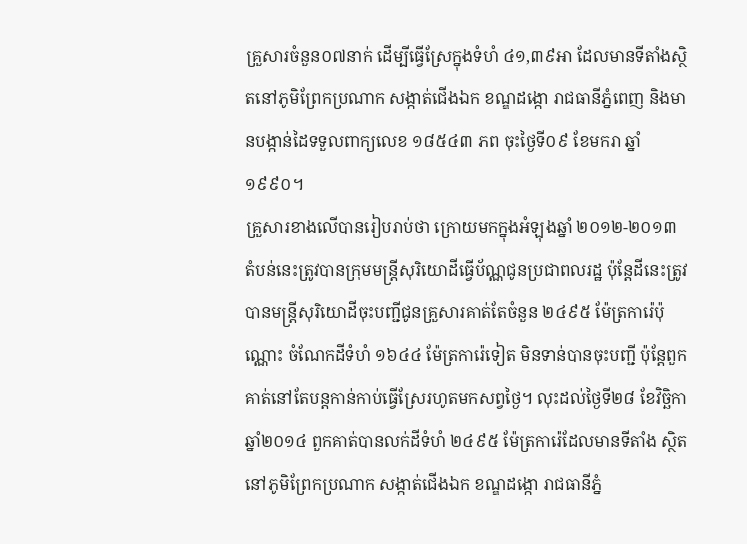គ្រួសារចំនួន០៧នាក់ ដើម្បីធ្វើស្រែក្នុងទំហំ ៤១,៣៩អា ដែលមានទីតាំងស្ថិតនៅភូមិព្រែកប្រណាក សង្កាត់ជើងឯក ខណ្ឌដង្កោ រាជធានីភ្នំពេញ និងមានបង្កាន់ដៃទទួលពាក្យលេខ ១៨៥៤៣ ភព ចុះថ្ងៃទី០៩ ខែមករា ឆ្នាំ១៩៩០។
គ្រួសារខាងលើបានរៀបរាប់ថា ក្រោយមកក្នុងអំឡុងឆ្នាំ ២០១២-២០១៣ តំបន់នេះត្រូវបានក្រុមមន្ត្រីសុរិយោដីធ្វើប័ណ្ណជូនប្រជាពលរដ្ឋ ប៉ុន្តែដីនេះត្រូវបានមន្ត្រីសុរិយោដីចុះបញ្ជីជូនគ្រួសារគាត់តែចំនួន ២៤៩៥ ម៉ែត្រការ៉េប៉ុណ្ណោះ ចំណែកដីទំហំ ១៦៤៤ ម៉ែត្រការ៉េទៀត មិនទាន់បានចុះបញ្ជី ប៉ុន្តែពួកគាត់នៅតែបន្តកាន់កាប់ធ្វើស្រែរហូតមកសព្វថ្ងៃ។ លុះដល់ថ្ងៃទី២៨ ខែវិច្ឆិកា ឆ្នាំ២០១៤ ពួកគាត់បានលក់ដីទំហំ ២៤៩៥ ម៉ែត្រការ៉េដែលមានទីតាំង ស្ថិតនៅភូមិព្រែកប្រណាក សង្កាត់ជើងឯក ខណ្ឌដង្កោ រាជធានីភ្នំ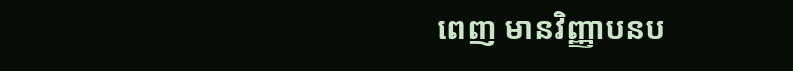ពេញ មានវិញ្ញាបនប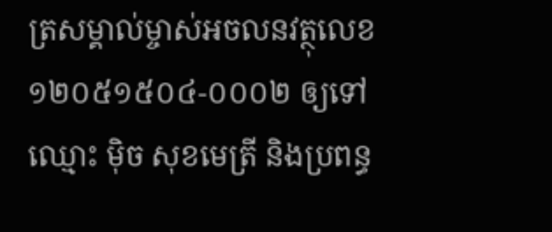ត្រសម្គាល់ម្ចាស់អចលនវត្ថុលេខ ១២០៥១៥០៤-០០០២ ឲ្យទៅឈ្មោះ ម៉ិច សុខមេត្រី និងប្រពន្ធ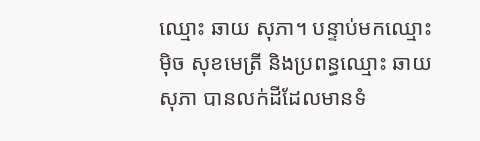ឈ្មោះ ឆាយ សុភា។ បន្ទាប់មកឈ្មោះ ម៉ិច សុខមេត្រី និងប្រពន្ធឈ្មោះ ឆាយ សុភា បានលក់ដីដែលមានទំ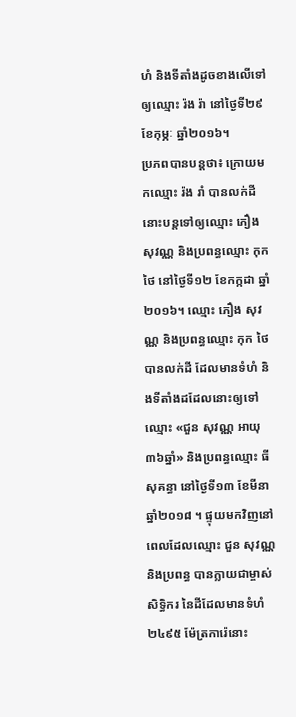ហំ និងទីតាំងដូចខាងលើទៅឲ្យឈ្មោះ រ៉ង រ៉ា នៅថ្ងៃទី២៩ ខែកុម្ភៈ ឆ្នាំ២០១៦។
ប្រភពបានបន្តថា៖ ក្រោយមកឈ្មោះ រ៉ង រាំ បានលក់ដីនោះបន្តទៅឲ្យឈ្មោះ ភឿង សុវណ្ណ និងប្រពន្ធឈ្មោះ កុក ថៃ នៅថ្ងៃទី១២ ខែកក្កដា ឆ្នាំ២០១៦។ ឈ្មោះ ភឿង សុវណ្ណ និងប្រពន្ធឈ្មោះ កុក ថៃ បានលក់ដី ដែលមានទំហំ និងទីតាំងដដែលនោះឲ្យទៅឈ្មោះ «ជួន សុវណ្ណ អាយុ៣៦ឆ្នាំ» និងប្រពន្ធឈ្មោះ ធី សុគន្ធា នៅថ្ងៃទី១៣ ខែមីនា ឆ្នាំ២០១៨ ។ ផ្ទុយមកវិញនៅពេលដែលឈ្មោះ ជួន សុវណ្ណ និងប្រពន្ធ បានក្លាយជាម្ចាស់សិទ្ធិករ នៃដីដែលមានទំហំ ២៤៩៥ ម៉ែត្រការ៉េនោះ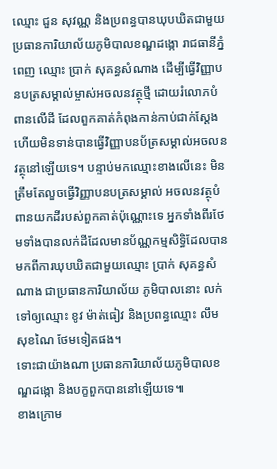ឈ្មោះ ជួន សុវណ្ណ និងប្រពន្ធបានឃុបឃិតជាមួយប្រធានការិយាល័យភូមិបាលខណ្ឌដង្កោ រាជធានីភ្នំពេញ ឈ្មោះ ប្រាក់ សុគន្ធសំណាង ដើម្បីធ្វើវិញ្ញាបនបត្រសម្គាល់ម្ចាស់អចលនវត្ថុថ្មី ដោយរំលោភបំពានលើដី ដែលពួកគាត់កំពុងកាន់កាប់ជាក់ស្តែង ហើយមិនទាន់បានធ្វើវិញ្ញាបនប័ត្រសម្គាល់អចលនវត្ថុនៅឡើយទេ។ បន្ទាប់មកឈ្មោះខាងលើនេះ មិនត្រឹមតែលួចធ្វើវិញ្ញាបនបត្រសម្គាល់ អចលនវត្ថុបំពានយកដីរបស់ពួកគាត់ប៉ុណ្ណោះទេ អ្នកទាំងពីរថែមទាំងបានលក់ដីដែលមានប័ណ្ណកម្មសិទ្ធិដែលបានមកពីការឃុបឃិតជាមួយឈ្មោះ ប្រាក់ សុគន្ធសំណាង ជាប្រធានការិយាល័យ ភូមិបាលនោះ លក់ទៅឲ្យឈ្មោះ ខូវ ម៉ាត់ធៀវ និងប្រពន្ធឈ្មោះ លឹម សុខណៃ ថែមទៀតផង។
ទោះជាយ៉ាងណា ប្រធានការិយាល័យភូមិបាលខណ្ឌដង្កោ និងបក្ខពួកបាននៅឡើយទេ៕
ខាងក្រោម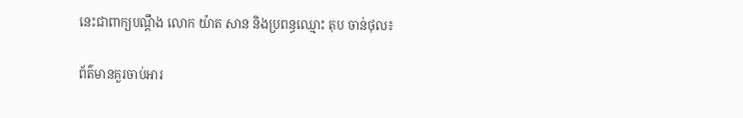នេះជាពាក្យបណ្តឹង លោក យ៉ាត សាន និងប្រពន្ធឈ្មោះ តុប ចាន់ថុល៖

ព័ត៌មានគួរចាប់អារ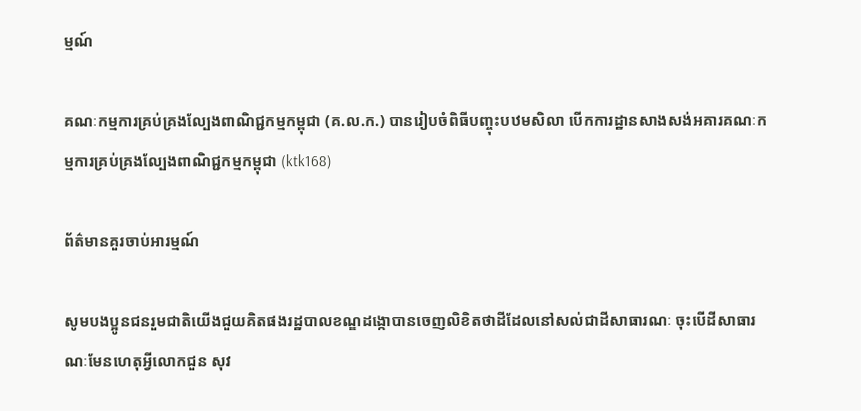ម្មណ៍

គណៈកម្មការគ្រប់គ្រងល្បែងពាណិជ្ជកម្មកម្ពុជា (គ.ល.ក.) បានរៀបចំពិធីបញ្ចុះបឋមសិលា បើកការដ្ឋានសាងសង់អគារគណៈកម្មការគ្រប់គ្រងល្បែងពាណិជ្ជកម្មកម្ពុជា (ktk168)

ព័ត៌មានគួរចាប់អារម្មណ៍

សូមបងប្អូនជនរួមជាតិយើងជួយគិតផងរដ្ឋបាលខណ្ឌដង្កោបានចេញលិខិតថាដីដែលនៅសល់ជាដីសាធារណៈ ចុះបើដីសាធារណៈមែនហេតុអ្វីលោកជួន សុវ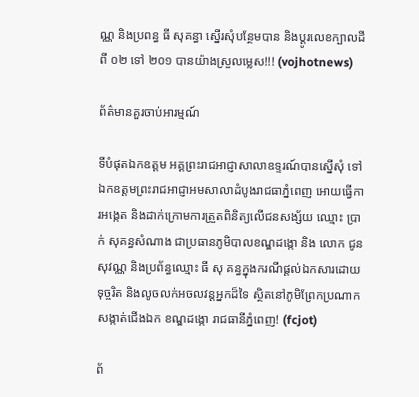ណ្ណ និងប្រពន្ធ ធី សុគន្ធា ស្នើរសុំបន្ថែមបាន និងប្តូរលេខក្បាលដីពី ០២ ទៅ ២០១ បានយ៉ាងស្រួលម្លេស!!! (vojhotnews)

ព័ត៌មានគួរចាប់អារម្មណ៍

ទីបំផុតឯកឧត្តម អគ្គព្រះរាជអាជ្ញាសាលាឧទ្ទរណ៍បានស្នើសុំ ទៅឯកឧត្តមព្រះរាជអាជ្ញាអមសាលាដំបូងរាជធាភ្នំពេញ អោយធ្វើការអង្កេត និងដាក់ក្រោមការត្រួតពិនិត្យលើជនសង្ស័យ ឈ្មោះ ប្រាក់ សុគន្ធសំណាង ជាប្រធានភូមិបាលខណ្ឌដង្កោ និង លោក ជូន សុវណ្ណ និងប្រព័ន្ធឈ្មោះ ធី សុ គន្ធក្នុងករណីផ្ដល់ឯកសារដោយទុច្ចរិត និងលូចលក់អចលវន្តអ្នកដ៏ទៃ ស្ថិតនៅភូមិព្រែកប្រណាក សង្កាត់ជើងឯក ខណ្ឌដង្កោ រាជធានីភ្នំពេញ! (fcjot)

ព័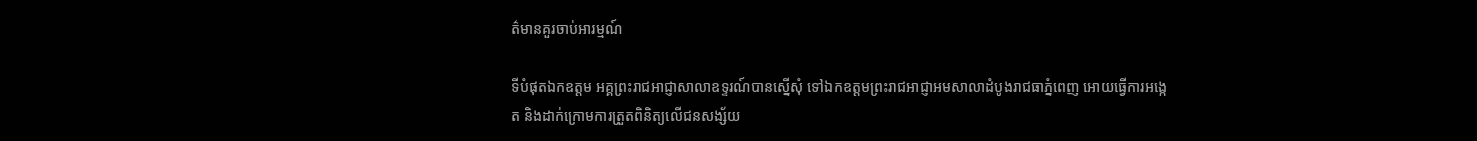ត៌មានគួរចាប់អារម្មណ៍

ទីបំផុតឯកឧត្តម អគ្គព្រះរាជអាជ្ញាសាលាឧទ្ទរណ៍បានស្នើសុំ ទៅឯកឧត្តមព្រះរាជអាជ្ញាអមសាលាដំបូងរាជធាភ្នំពេញ អោយធ្វើការអង្កេត និងដាក់ក្រោមការត្រួតពិនិត្យលើជនសង្ស័យ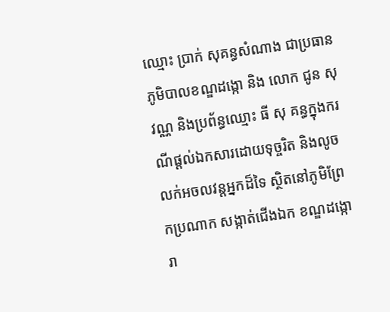ឈ្មោះ ប្រាក់ សុគន្ធសំណាង ជាប្រធានភូមិបាលខណ្ឌដង្កោ និង លោក ជូន សុវណ្ណ និងប្រព័ន្ធឈ្មោះ ធី សុ គន្ធក្នុងករណីផ្ដល់ឯកសារដោយទុច្ចរិត និងលូចលក់អចលវន្តអ្នកដ៏ទៃ ស្ថិតនៅភូមិព្រែកប្រណាក សង្កាត់ជើងឯក ខណ្ឌដង្កោ រា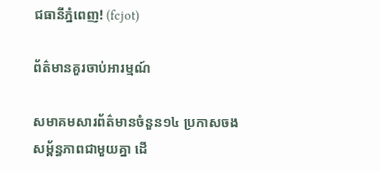ជធានីភ្នំពេញ! (fcjot)

ព័ត៌មានគួរចាប់អារម្មណ៍

សមាគមសារព័ត៌មានចំនួន១៤ ប្រកាសចងសម្ព័ន្ធភាពជាមួយគ្នា ដើ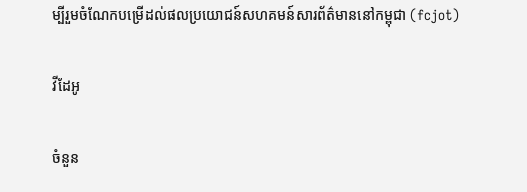ម្បីរួមចំណែកបម្រើដល់ផលប្រយោជន៍សហគមន៍សារព័ត៌មាននៅកម្ពុជា (fcjot)

វីដែអូ

ចំនួន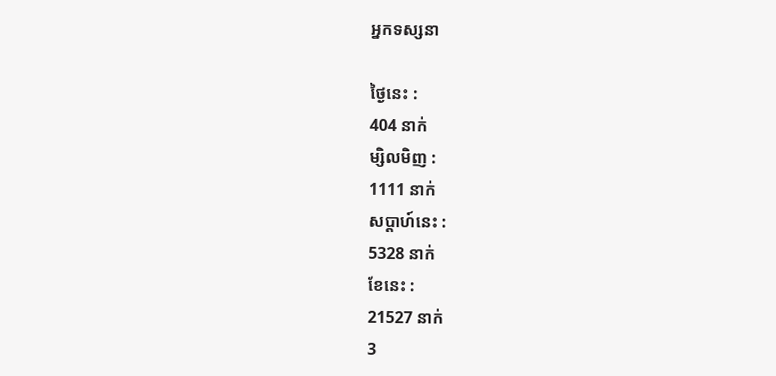អ្នកទស្សនា

ថ្ងៃនេះ :
404 នាក់
ម្សិលមិញ :
1111 នាក់
សប្តាហ៍នេះ :
5328 នាក់
ខែនេះ :
21527 នាក់
3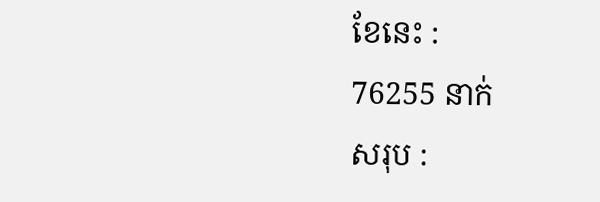ខែនេះ :
76255 នាក់
សរុប :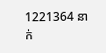1221364 នាក់